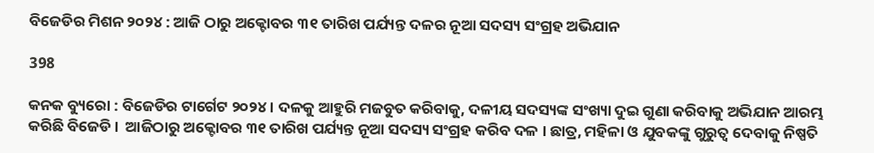ବିଜେଡିର ମିଶନ ୨୦୨୪ : ଆଜି ଠାରୁ ଅକ୍ଟୋବର ୩୧ ତାରିଖ ପର୍ଯ୍ୟନ୍ତ ଦଳର ନୂଆ ସଦସ୍ୟ ସଂଗ୍ରହ ଅଭିଯାନ

398

କନକ ବ୍ୟୁରୋ : ବିଜେଡିର ଟାର୍ଗେଟ ୨୦୨୪ । ଦଳକୁ ଆହୁରି ମଜବୁତ କରିବାକୁ, ଦଳୀୟ ସଦସ୍ୟଙ୍କ ସଂଖ୍ୟା ଦୁଇ ଗୁଣା କରିବାକୁ ଅଭିଯାନ ଆରମ୍ଭ କରିଛି ବିଜେଡି ।  ଆଜିଠାରୁ ଅକ୍ଟୋବର ୩୧ ତାରିଖ ପର୍ଯ୍ୟନ୍ତ ନୂଆ ସଦସ୍ୟ ସଂଗ୍ରହ କରିବ ଦଳ । ଛାତ୍ର, ମହିଳା ଓ ଯୁବକଙ୍କୁ ଗୁରୁତ୍ୱ ଦେବାକୁ ନିଷ୍ପତି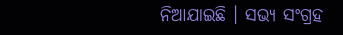ନିଆଯାଇଛି । ସଭ୍ୟ ସଂଗ୍ରହ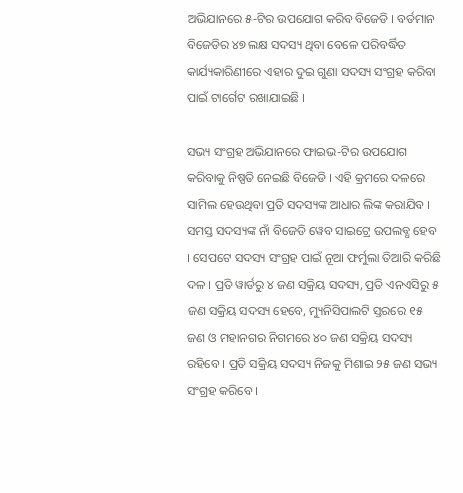ଅଭିଯାନରେ ୫-ଟିର ଉପଯୋଗ କରିବ ବିଜେଡି । ବର୍ତମାନ ବିଜେଡିର ୪୭ ଲକ୍ଷ ସଦସ୍ୟ ଥିବା ବେଳେ ପରିବର୍ଦ୍ଧିତ କାର୍ଯ୍ୟକାରିଣୀରେ ଏହାର ଦୁଇ ଗୁଣା ସଦସ୍ୟ ସଂଗ୍ରହ କରିବା ପାଇଁ ଟାର୍ଗେଟ ରଖାଯାଇଛି ।

ସଭ୍ୟ ସଂଗ୍ରହ ଅଭିଯାନରେ ଫାଇଭ-ଟିର ଉପଯୋଗ କରିବାକୁ ନିଷ୍ପତି ନେଇଛି ବିଜେଡି । ଏହି କ୍ରମରେ ଦଳରେ ସାମିଲ ହେଉଥିବା ପ୍ରତି ସଦସ୍ୟଙ୍କ ଆଧାର ଲିଙ୍କ କରାଯିବ । ସମସ୍ତ ସଦସ୍ୟଙ୍କ ନାଁ ବିଜେଡି ୱେବ ସାଇଟ୍ରେ ଉପଲବ୍ଧ ହେବ । ସେପଟେ ସଦସ୍ୟ ସଂଗ୍ରହ ପାଇଁ ନୂଆ ଫର୍ମୁଲା ତିଆରି କରିଛି ଦଳ । ପ୍ରତି ୱାର୍ଡରୁ ୪ ଜଣ ସକ୍ରିୟ ସଦସ୍ୟ, ପ୍ରତି ଏନଏସିରୁ ୫ ଜଣ ସକ୍ରିୟ ସଦସ୍ୟ ହେବେ, ମ୍ୟୁନିସିପାଲଟି ସ୍ତରରେ ୧୫ ଜଣ ଓ ମହାନଗର ନିଗମରେ ୪୦ ଜଣ ସକ୍ରିୟ ସଦସ୍ୟ ରହିବେ । ପ୍ରତି ସକ୍ରିୟ ସଦସ୍ୟ ନିଜକୁ ମିଶାଇ ୨୫ ଜଣ ସଭ୍ୟ ସଂଗ୍ରହ କରିବେ ।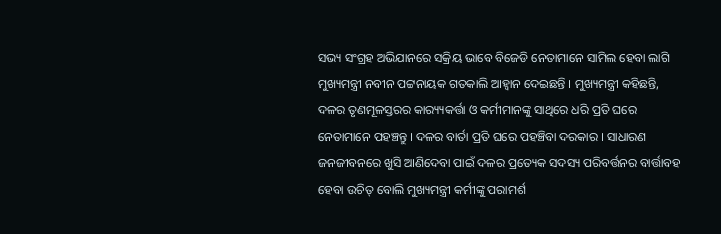ସଭ୍ୟ ସଂଗ୍ରହ ଅଭିଯାନରେ ସକ୍ରିୟ ଭାବେ ବିଜେଡି ନେତାମାନେ ସାମିଲ ହେବା ଲାଗି ମୁଖ୍ୟମନ୍ତ୍ରୀ ନବୀନ ପଟ୍ଟନାୟକ ଗତକାଲି ଆହ୍ବାନ ଦେଇଛନ୍ତି । ମୁଖ୍ୟମନ୍ତ୍ରୀ କହିଛନ୍ତି, ଦଳର ତୃଣମୂଳସ୍ତରର କାର‌୍ୟ୍ୟକର୍ତ୍ତା ଓ କର୍ମୀମାନଙ୍କୁ ସାଥିରେ ଧରି ପ୍ରତି ଘରେ ନେତାମାନେ ପହଞ୍ଚନ୍ତୁ । ଦଳର ବାର୍ତା ପ୍ରତି ଘରେ ପହଞ୍ଚିବା ଦରକାର । ସାଧାରଣ ଜନଜୀବନରେ ଖୁସି ଆଣିଦେବା ପାଇଁ ଦଳର ପ୍ରତ୍ୟେକ ସଦସ୍ୟ ପରିବର୍ତ୍ତନର ବାର୍ତ୍ତାବହ ହେବା ଉଚିତ୍ ବୋଲି ମୁଖ୍ୟମନ୍ତ୍ରୀ କର୍ମୀଙ୍କୁ ପରାମର୍ଶ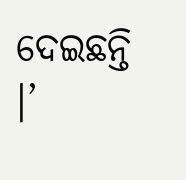ଦେଇଛନ୍ତି ।’